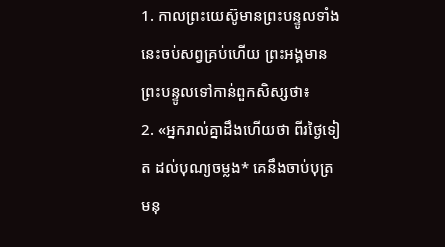1. កាលព្រះយេស៊ូមានព្រះបន្ទូលទាំងនេះចប់សព្វគ្រប់ហើយ ព្រះអង្គមានព្រះបន្ទូលទៅកាន់ពួកសិស្សថា៖
2. «អ្នករាល់គ្នាដឹងហើយថា ពីរថ្ងៃទៀត ដល់បុណ្យចម្លង* គេនឹងចាប់បុត្រមនុ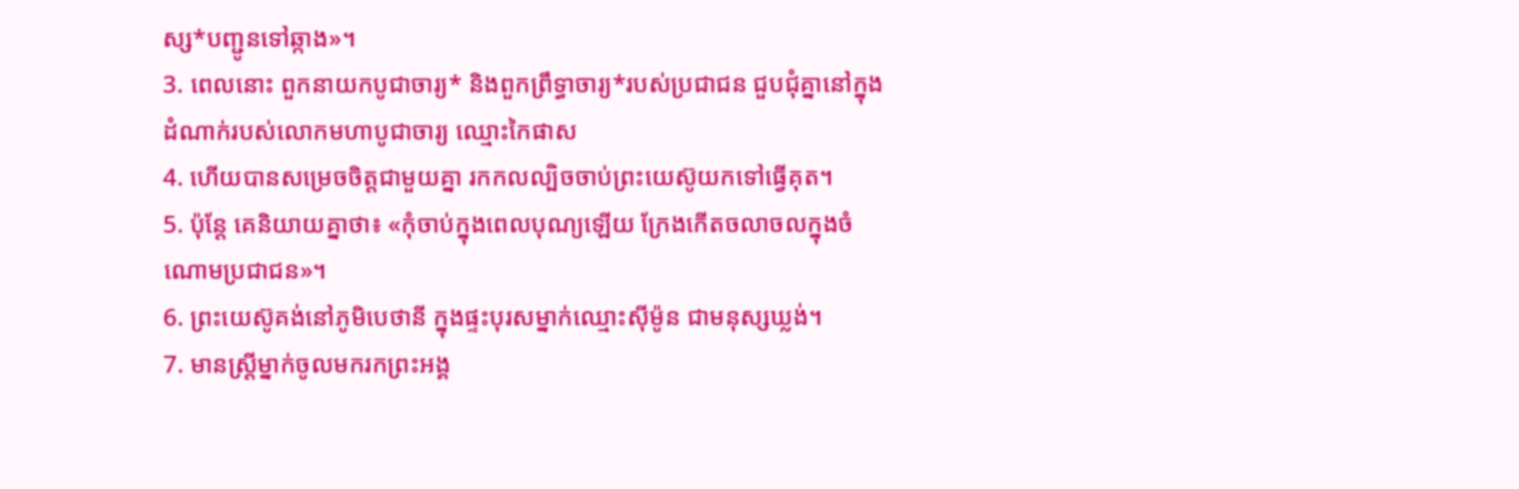ស្ស*បញ្ជូនទៅឆ្កាង»។
3. ពេលនោះ ពួកនាយកបូជាចារ្យ* និងពួកព្រឹទ្ធាចារ្យ*របស់ប្រជាជន ជួបជុំគ្នានៅក្នុងដំណាក់របស់លោកមហាបូជាចារ្យ ឈ្មោះកៃផាស
4. ហើយបានសម្រេចចិត្តជាមួយគ្នា រកកលល្បិចចាប់ព្រះយេស៊ូយកទៅធ្វើគុត។
5. ប៉ុន្តែ គេនិយាយគ្នាថា៖ «កុំចាប់ក្នុងពេលបុណ្យឡើយ ក្រែងកើតចលាចលក្នុងចំណោមប្រជាជន»។
6. ព្រះយេស៊ូគង់នៅភូមិបេថានី ក្នុងផ្ទះបុរសម្នាក់ឈ្មោះស៊ីម៉ូន ជាមនុស្សឃ្លង់។
7. មានស្ត្រីម្នាក់ចូលមករកព្រះអង្គ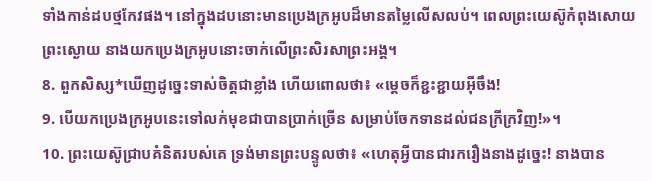ទាំងកាន់ដបថ្មកែវផង។ នៅក្នុងដបនោះមានប្រេងក្រអូបដ៏មានតម្លៃលើសលប់។ ពេលព្រះយេស៊ូកំពុងសោយព្រះស្ងោយ នាងយកប្រេងក្រអូបនោះចាក់លើព្រះសិរសាព្រះអង្គ។
8. ពួកសិស្ស*ឃើញដូច្នេះទាស់ចិត្តជាខ្លាំង ហើយពោលថា៖ «ម្ដេចក៏ខ្ជះខ្ជាយអ៊ីចឹង!
9. បើយកប្រេងក្រអូបនេះទៅលក់មុខជាបានប្រាក់ច្រើន សម្រាប់ចែកទានដល់ជនក្រីក្រវិញ!»។
10. ព្រះយេស៊ូជ្រាបគំនិតរបស់គេ ទ្រង់មានព្រះបន្ទូលថា៖ «ហេតុអ្វីបានជារករឿងនាងដូច្នេះ! នាងបាន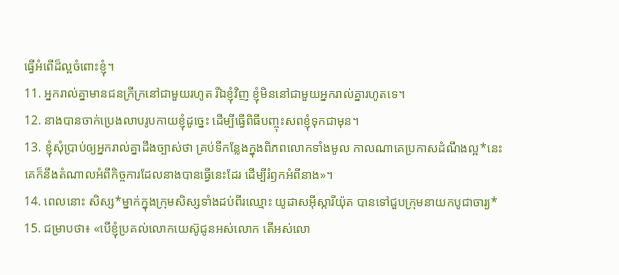ធ្វើអំពើដ៏ល្អចំពោះខ្ញុំ។
11. អ្នករាល់គ្នាមានជនក្រីក្រនៅជាមួយរហូត រីឯខ្ញុំវិញ ខ្ញុំមិននៅជាមួយអ្នករាល់គ្នារហូតទេ។
12. នាងបានចាក់ប្រេងលាបរូបកាយខ្ញុំដូច្នេះ ដើម្បីធ្វើពិធីបញ្ចុះសពខ្ញុំទុកជាមុន។
13. ខ្ញុំសុំប្រាប់ឲ្យអ្នករាល់គ្នាដឹងច្បាស់ថា គ្រប់ទីកន្លែងក្នុងពិភពលោកទាំងមូល កាលណាគេប្រកាសដំណឹងល្អ*នេះ គេក៏នឹងតំណាលអំពីកិច្ចការដែលនាងបានធ្វើនេះដែរ ដើម្បីរំឭកអំពីនាង»។
14. ពេលនោះ សិស្ស*ម្នាក់ក្នុងក្រុមសិស្សទាំងដប់ពីរឈ្មោះ យូដាសអ៊ីស្ការីយ៉ុត បានទៅជួបក្រុមនាយកបូជាចារ្យ*
15. ជម្រាបថា៖ «បើខ្ញុំប្រគល់លោកយេស៊ូជូនអស់លោក តើអស់លោ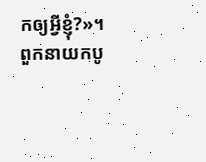កឲ្យអ្វីខ្ញុំ?»។ ពួកនាយកបូ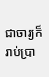ជាចារ្យក៏រាប់ប្រា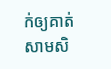ក់ឲ្យគាត់សាមសិ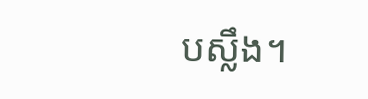បស្លឹង។